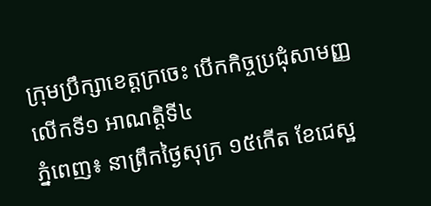ក្រុមប្រឹក្សាខេត្តក្រចេះ បើកកិច្ចប្រជុំសាមញ្ញលើកទី១ អាណត្តិទី៤
ភ្នំពេញ៖ នាព្រឹកថ្ងៃសុក្រ ១៥កើត ខែជេស្ឋ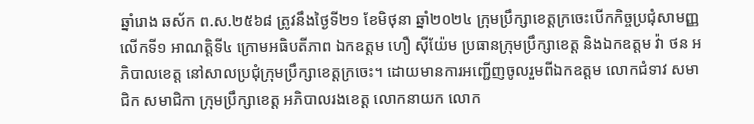ឆ្នាំរោង ឆស័ក ព.ស.២៥៦៨ ត្រូវនឹងថៃ្ងទី២១ ខែមិថុនា ឆ្នាំ២០២៤ ក្រុមប្រឹក្សាខេត្តក្រចេះបើកកិច្ចប្រជុំសាមញ្ញលើកទី១ អាណត្តិទី៤ ក្រោមអធិបតីភាព ឯកឧត្តម ហឿ សុីយ៉ែម ប្រធានក្រុមប្រឹក្សាខេត្ត និងឯកឧត្តម វ៉ា ថន អភិបាលខេត្ត នៅសាលប្រជុំក្រុមប្រឹក្សាខេត្តក្រចេះ។ ដោយមានការអញ្ជើញចូលរួមពីឯកឧត្តម លោកជំទាវ សមាជិក សមាជិកា ក្រុមប្រឹក្សាខេត្ត អភិបាលរងខេត្ត លោកនាយក លោក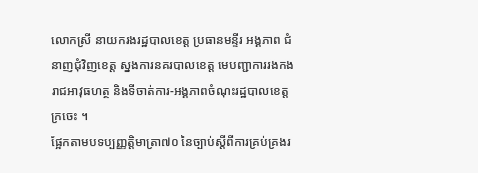លោកស្រី នាយករងរដ្ឋបាលខេត្ត ប្រធានមន្ទីរ អង្គភាព ជំនាញជុំវិញខេត្ត ស្នងការនគរបាលខេត្ត មេបញ្ជាការរងកងរាជអាវុធហត្ថ និងទីចាត់ការ-អង្គភាពចំណុះរដ្ឋបាលខេត្តក្រចេះ ។
ផ្អែកតាមបទប្បញ្ញត្តិមាត្រា៧០ នៃច្បាប់ស្តីពីការគ្រប់គ្រងរ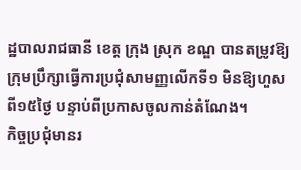ដ្ឋបាលរាជធានី ខេត្ត ក្រុង ស្រុក ខណ្ឌ បានតម្រូវឱ្យក្រុមប្រឹក្សាធ្វើការប្រជុំសាមញ្ញលើកទី១ មិនឱ្យហួសពី១៥ថ្ងៃ បន្ទាប់ពីប្រកាសចូលកាន់តំណែង។
កិច្ចប្រជុំមានរ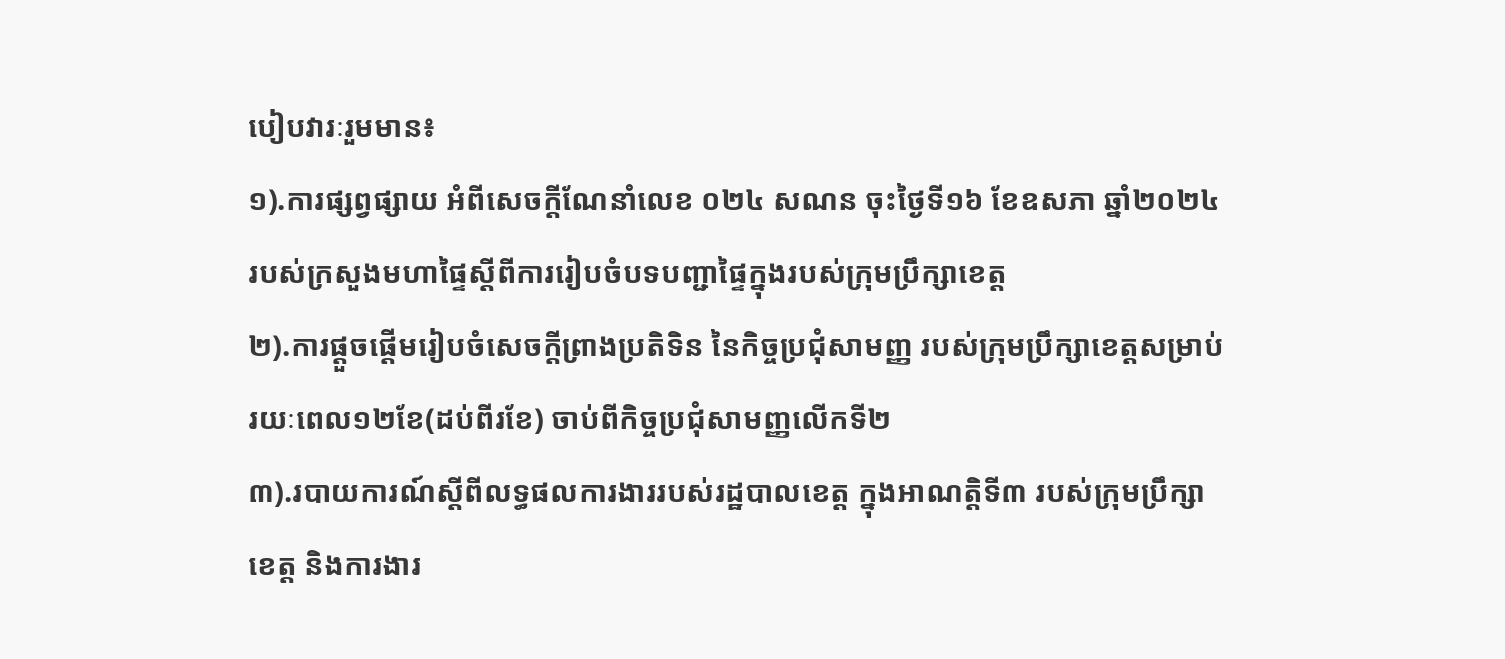បៀបវារៈរួមមាន៖
១).ការផ្សព្វផ្សាយ អំពីសេចក្តីណែនាំលេខ ០២៤ សណន ចុះថ្ងៃទី១៦ ខែឧសភា ឆ្នាំ២០២៤ របស់ក្រសួងមហាផ្ទៃស្តីពីការរៀបចំបទបញ្ជាផ្ទៃក្នុងរបស់ក្រុមប្រឹក្សាខេត្ត
២).ការផ្តួចផ្តើមរៀបចំសេចក្តីព្រាងប្រតិទិន នៃកិច្ចប្រជុំសាមញ្ញ របស់ក្រុមប្រឹក្សាខេត្តសម្រាប់រយៈពេល១២ខែ(ដប់ពីរខែ) ចាប់ពីកិច្ចប្រជុំសាមញ្ញលើកទី២
៣).របាយការណ៍ស្តីពីលទ្ធផលការងាររបស់រដ្ឋបាលខេត្ត ក្នុងអាណត្តិទី៣ របស់ក្រុមប្រឹក្សាខេត្ត និងការងារ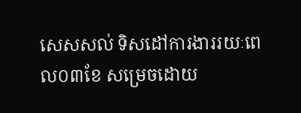សេសសល់ ទិសដៅការងាររយៈពេល០៣ខែ សម្រេចដោយ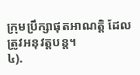ក្រុមប្រឹក្សាផុតអាណត្តិ ដែលត្រូវអនុវត្តបន្ត។
៤).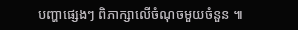បញ្ហាផ្សេងៗ ពិភាក្សាលើចំណុចមួយចំនួន ៕